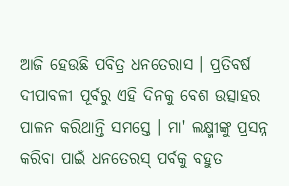ଆଜି ହେଉଛି ପବିତ୍ର ଧନତେରାସ । ପ୍ରତିବର୍ଷ ଦୀପାବଳୀ ପୂର୍ବରୁ ଏହି ଦିନକୁ ବେଶ ଉତ୍ସାହର ପାଳନ କରିଥାନ୍ତି ସମସ୍ତେ । ମା' ଲକ୍ଷ୍ମୀଙ୍କୁ ପ୍ରସନ୍ନ କରିବା ପାଇଁ ଧନତେରସ୍ ପର୍ବକୁ ବହୁତ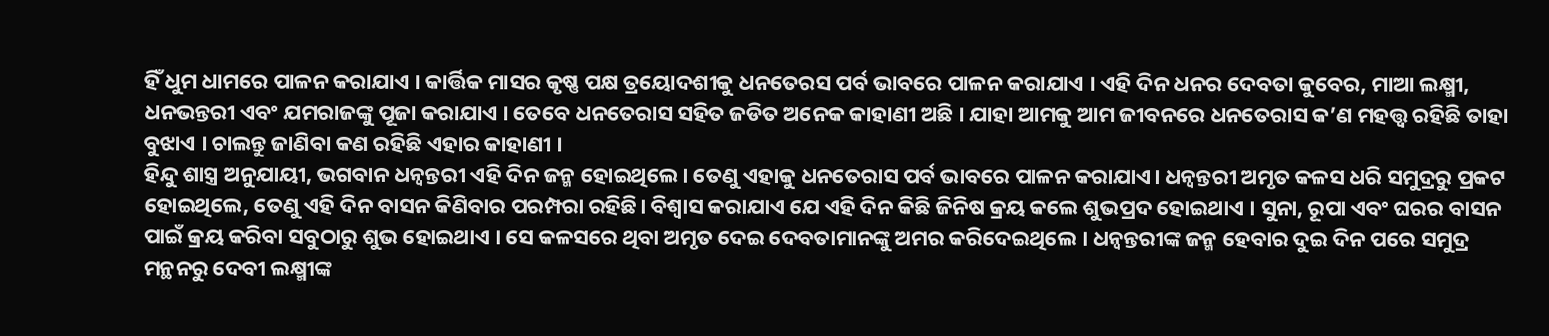ହିଁ ଧୁମ ଧାମରେ ପାଳନ କରାଯାଏ । କାର୍ତ୍ତିକ ମାସର କୃଷ୍ଣ ପକ୍ଷ ତ୍ରୟୋଦଶୀକୁ ଧନତେରସ ପର୍ବ ଭାବରେ ପାଳନ କରାଯାଏ । ଏହି ଦିନ ଧନର ଦେବତା କୁବେର, ମାଆ ଲକ୍ଷ୍ମୀ, ଧନଭନ୍ତରୀ ଏବଂ ଯମରାଜଙ୍କୁ ପୂଜା କରାଯାଏ । ତେବେ ଧନତେରାସ ସହିତ ଜଡିତ ଅନେକ କାହାଣୀ ଅଛି । ଯାହା ଆମକୁ ଆମ ଜୀବନରେ ଧନତେରାସ କ’ଣ ମହତ୍ତ୍ୱ ରହିଛି ତାହା ବୁଝାଏ । ଚାଲନ୍ତୁ ଜାଣିବା କଣ ରହିଛି ଏହାର କାହାଣୀ ।
ହିନ୍ଦୁ ଶାସ୍ତ୍ର ଅନୁଯାୟୀ, ଭଗବାନ ଧନ୍ଵନ୍ତରୀ ଏହି ଦିନ ଜନ୍ମ ହୋଇଥିଲେ। ତେଣୁ ଏହାକୁ ଧନତେରାସ ପର୍ବ ଭାବରେ ପାଳନ କରାଯାଏ। ଧନ୍ଵନ୍ତରୀ ଅମୃତ କଳସ ଧରି ସମୁଦ୍ରରୁ ପ୍ରକଟ ହୋଇଥିଲେ, ତେଣୁ ଏହି ଦିନ ବାସନ କିଣିବାର ପରମ୍ପରା ରହିଛି। ବିଶ୍ୱାସ କରାଯାଏ ଯେ ଏହି ଦିନ କିଛି ଜିନିଷ କ୍ରୟ କଲେ ଶୁଭପ୍ରଦ ହୋଇଥାଏ । ସୁନା, ରୂପା ଏବଂ ଘରର ବାସନ ପାଇଁ କ୍ରୟ କରିବା ସବୁଠାରୁ ଶୁଭ ହୋଇଥାଏ । ସେ କଳସରେ ଥିବା ଅମୃତ ଦେଇ ଦେବତାମାନଙ୍କୁ ଅମର କରିଦେଇଥିଲେ । ଧନ୍ଵନ୍ତରୀଙ୍କ ଜନ୍ମ ହେବାର ଦୁଇ ଦିନ ପରେ ସମୁଦ୍ର ମନ୍ଥନରୁ ଦେବୀ ଲକ୍ଷ୍ମୀଙ୍କ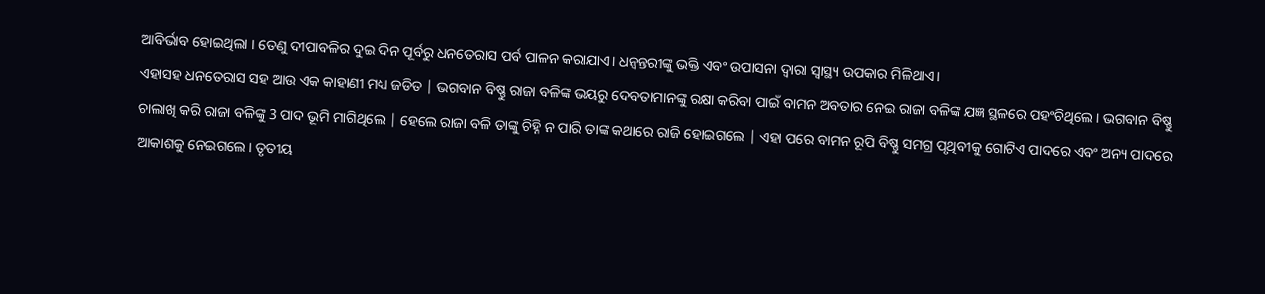ଆବିର୍ଭାବ ହୋଇଥିଲା । ତେଣୁ ଦୀପାବଳିର ଦୁଇ ଦିନ ପୂର୍ବରୁ ଧନତେରାସ ପର୍ବ ପାଳନ କରାଯାଏ। ଧନ୍ଵନ୍ତରୀଙ୍କୁ ଭକ୍ତି ଏବଂ ଉପାସନା ଦ୍ୱାରା ସ୍ୱାସ୍ଥ୍ୟ ଉପକାର ମିଳିଥାଏ।
ଏହାସହ ଧନତେରାସ ସହ ଆଉ ଏକ କାହାଣୀ ମଧ୍ୟ ଜଡିତ | ଭଗବାନ ବିଷ୍ଣୁ ରାଜା ବଳିଙ୍କ ଭୟରୁ ଦେବତାମାନଙ୍କୁ ରକ୍ଷା କରିବା ପାଇଁ ବାମନ ଅବତାର ନେଇ ରାଜା ବଳିଙ୍କ ଯଜ୍ଞ ସ୍ଥଳରେ ପହଂଚିଥିଲେ । ଭଗବାନ ବିଷ୍ଣୁ ଚାଲାଖି କରି ରାଜା ବଳିଙ୍କୁ 3 ପାଦ ଭୂମି ମାଗିଥିଲେ | ହେଲେ ରାଜା ବଳି ତାଙ୍କୁ ଚିହ୍ନି ନ ପାରି ତାଙ୍କ କଥାରେ ରାଜି ହୋଇଗଲେ | ଏହା ପରେ ବାମନ ରୂପି ବିଷ୍ଣୁ ସମଗ୍ର ପୃଥିବୀକୁ ଗୋଟିଏ ପାଦରେ ଏବଂ ଅନ୍ୟ ପାଦରେ ଆକାଶକୁ ନେଇଗଲେ। ତୃତୀୟ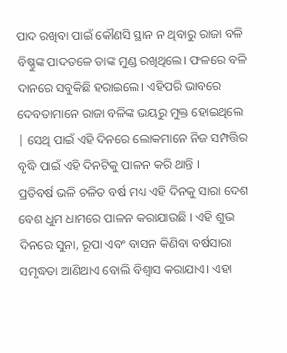ପାଦ ରଖିବା ପାଇଁ କୌଣସି ସ୍ଥାନ ନ ଥିବାରୁ ରାଜା ବଳି ବିଷ୍ଣୁଙ୍କ ପାଦତଳେ ତାଙ୍କ ମୁଣ୍ଡ ରଖିଥିଲେ। ଫଳରେ ବଳି ଦାନରେ ସବୁକିଛି ହରାଇଲେ। ଏହିପରି ଭାବରେ ଦେବତାମାନେ ରାଜା ବଳିଙ୍କ ଭୟରୁ ମୁକ୍ତ ହୋଇଥିଲେ | ସେଥି ପାଇଁ ଏହି ଦିନରେ ଲୋକମାନେ ନିଜ ସମ୍ପତ୍ତିର ବୃଦ୍ଧି ପାଇଁ ଏହି ଦିନଟିକୁ ପାଳନ କରି ଥାନ୍ତି ।
ପ୍ରତିବର୍ଷ ଭଳି ଚଳିତ ବର୍ଷ ମଧ୍ୟ ଏହି ଦିନକୁ ସାରା ଦେଶ ବେଶ ଧୁମ ଧାମରେ ପାଳନ କରାଯାଉଛି । ଏହି ଶୁଭ ଦିନରେ ସୁନା, ରୂପା ଏବଂ ବାସନ କିଣିବା ବର୍ଷସାରା ସମୃଦ୍ଧତା ଆଣିଥାଏ ବୋଲି ବିଶ୍ୱାସ କରାଯାଏ। ଏହା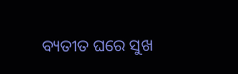ବ୍ୟତୀତ ଘରେ ସୁଖ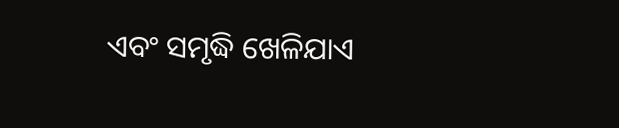ଏବଂ ସମୃଦ୍ଧି ଖେଳିଯାଏ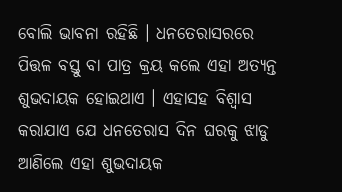ବୋଲି ଭାବନା ରହିଛି । ଧନତେରାସରରେ ପିତ୍ତଳ ବସ୍ତୁ ବା ପାତ୍ର କ୍ରୟ କଲେ ଏହା ଅତ୍ୟନ୍ତ ଶୁଭଦାୟକ ହୋଇଥାଏ । ଏହାସହ ବିଶ୍ୱାସ କରାଯାଏ ଯେ ଧନତେରାସ ଦିନ ଘରକୁ ଝାଡୁ ଆଣିଲେ ଏହା ଶୁଭଦାୟକ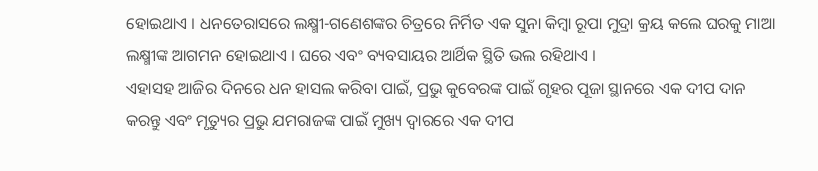ହୋଇଥାଏ । ଧନତେରାସରେ ଲକ୍ଷ୍ମୀ-ଗଣେଶଙ୍କର ଚିତ୍ରରେ ନିର୍ମିତ ଏକ ସୁନା କିମ୍ବା ରୂପା ମୁଦ୍ରା କ୍ରୟ କଲେ ଘରକୁ ମାଆ ଲକ୍ଷ୍ମୀଙ୍କ ଆଗମନ ହୋଇଥାଏ । ଘରେ ଏବଂ ବ୍ୟବସାୟର ଆର୍ଥିକ ସ୍ଥିତି ଭଲ ରହିଥାଏ ।
ଏହାସହ ଆଜିର ଦିନରେ ଧନ ହାସଲ କରିବା ପାଇଁ, ପ୍ରଭୁ କୁବେରଙ୍କ ପାଇଁ ଗୃହର ପୂଜା ସ୍ଥାନରେ ଏକ ଦୀପ ଦାନ କରନ୍ତୁ ଏବଂ ମୃତ୍ୟୁର ପ୍ରଭୁ ଯମରାଜଙ୍କ ପାଇଁ ମୁଖ୍ୟ ଦ୍ୱାରରେ ଏକ ଦୀପ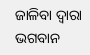ଜାଳିବା ଦ୍ୱାରା ଭଗବାନ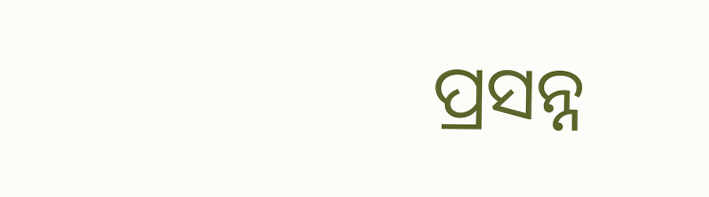ପ୍ରସନ୍ନ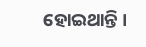ହୋଇଥାନ୍ତି ।